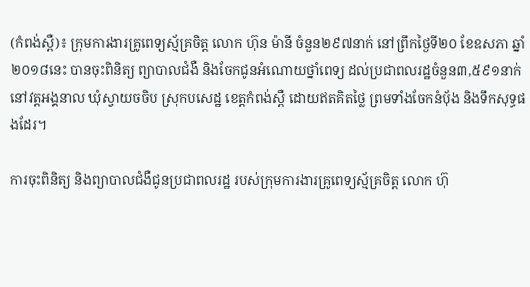(កំពង់ស្ពឺ)៖ ក្រុមការងារគ្រូពេទ្យស្ម័គ្រចិត្ត លោក ហ៊ុន ម៉ានី ចំនួន២៩៧នាក់ នៅព្រឹកថ្ងៃទី២០ ខែឧសភា ឆ្នាំ២០១៨នេះ បានចុះពិនិត្យ ព្យាបាលជំងឺ និងចែកជូនអំណោយថ្នាំពេទ្យ ដល់ប្រជាពលរដ្ឋចំនួន៣,៥៩១នាក់ នៅវត្តអង្គនាល ឃុំស្វាយចចិប ស្រុកបសេដ្ឋ ខេត្តកំពង់ស្ពឺ ដោយឥតគិតថ្លៃ ព្រមទាំងចែកនំបុ័ង និងទឹកសុទ្ធផងដែរ។

ការចុះពិនិត្យ និងព្យាបាលជំងឺជូនប្រជាពលរដ្ឋ របស់ក្រុមការងារគ្រូពេទ្យស្ម័គ្រចិត្ត លោក ហ៊ុ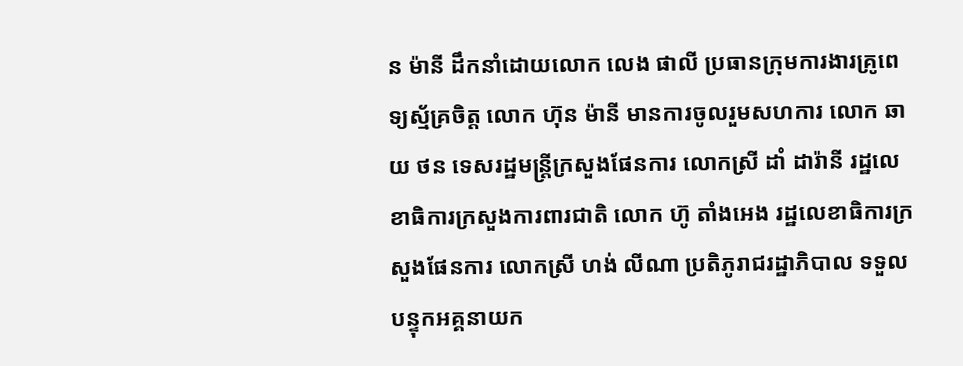ន ម៉ានី ដឹកនាំដោយលោក លេង ផាលី ប្រធានក្រុមការងារគ្រូពេទ្យស្ម័គ្រចិត្ត លោក ហ៊ុន ម៉ានី មានការចូលរួមសហការ លោក ឆាយ ថន ទេសរដ្ឋមន្ត្រីក្រសួងផែនការ លោកស្រី ដាំ ដារ៉ានី រដ្ឋលេខាធិការក្រសួងការពារជាតិ លោក ហ៊ូ តាំងអេង រដ្ឋលេខាធិការក្រសួងផែនការ លោកស្រី ហង់ លីណា ប្រតិភូរាជរដ្ឋាភិបាល ទទួលបន្ទុកអគ្គនាយក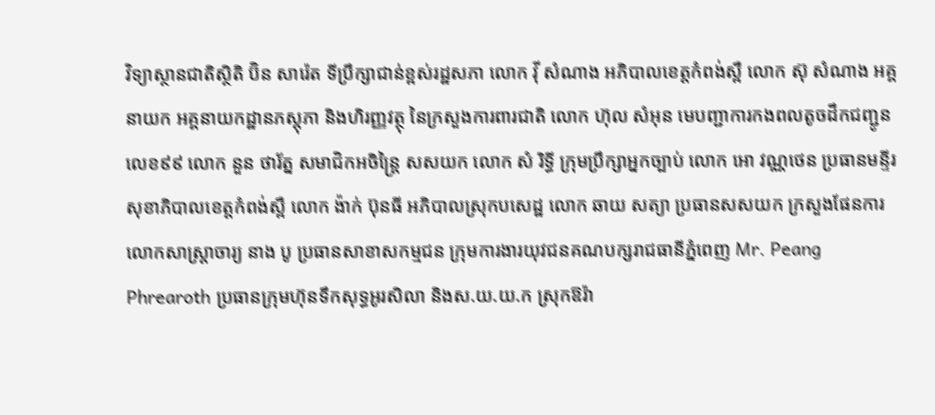វិទ្យាស្ថានជាតិស្ថិតិ ប៊ិន សារ៉េត ទីប្រឹក្សាជាន់ខ្ពស់រដ្ឋសភា លោក វ៉ី សំណាង អភិបាលខេត្តកំពង់ស្ពឺ លោក ស៊ុ សំណាង អគ្គនាយក អគ្គនាយកដ្ឋានភស្តុភា និងហិរញ្ញវត្ថុ នៃក្រសួងការពារជាតិ លោក ហ៊ុល សំអុន មេបញ្ជាការកងពលតូចដឹកជញ្ជូនលេខ៩៩ លោក នួន ថារ័ត្ន សមាជិកអចិន្ត្រៃ សសយក លោក សំ រិទ្ធី ក្រុមប្រឹក្សាអ្នកច្បាប់ លោក អោ វណ្ណថេន ប្រធានមន្ទីរសុខាភិបាលខេត្តកំពង់ស្ពឺ លោក ង៉ាក់ ប៊ុនធី អភិបាលស្រុកបសេដ្ឋ លោក ឆាយ សត្យា ប្រធានសសយក ក្រសួងផែនការ លោកសាស្ត្រាចារ្យ នាង បូ ប្រធានសាខាសកម្មជន ក្រុមការងារយុវជនគណបក្សរាជធានីភ្នំពេញ Mr. Peang Phrearoth ប្រធានក្រុមហ៊ុនទឹកសុទ្ធអូរសិលា និងស.យ.យ.ក ស្រុកឱរ៉ា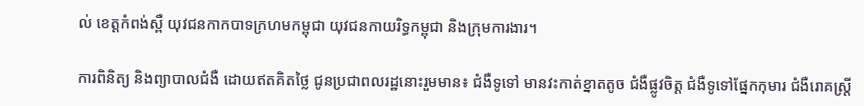ល់ ខេត្តកំពង់ស្ពឺ យុវជនកាកបាទក្រហមកម្ពុជា យុវជនកាយរិទ្ធកម្ពុជា និងក្រុមការងារ។

ការពិនិត្យ និងព្យាបាលជំងឺ ដោយឥតគិតថ្លៃ ជូនប្រជាពលរដ្ឋនោះរួមមាន៖ ជំងឺទូទៅ មានវះកាត់ខ្នាតតូច ជំងឺផ្លូវចិត្ត ជំងឺទូទៅផ្នែកកុមារ ជំងឺរោគស្ត្រី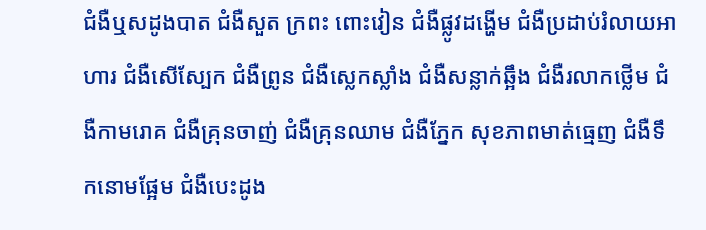ជំងឺឬសដូងបាត ជំងឺសួត ក្រពះ ពោះវៀន ជំងឺផ្លូវដង្ហើម ជំងឺប្រដាប់រំលាយអាហារ ជំងឺសើស្បែក ជំងឺព្រូន ជំងឺស្លេកស្លាំង ជំងឺសន្លាក់ឆ្អឹង ជំងឺរលាកថ្លើម ជំងឺកាមរោគ ជំងឺគ្រុនចាញ់ ជំងឺគ្រុនឈាម ជំងឺភ្នែក សុខភាពមាត់ធ្មេញ ជំងឺទឹកនោមផ្អែម ជំងឺបេះដូង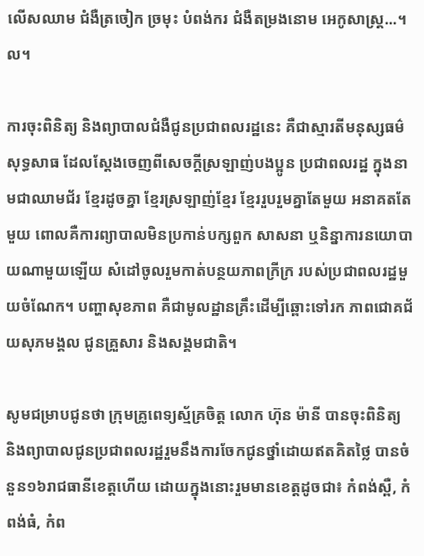លើសឈាម ជំងឺត្រចៀក ច្រមុះ បំពង់ករ ជំងឺតម្រងនោម អេកូសាស្ត្រ...។ល។

ការចុះពិនិត្យ និងព្យាបាលជំងឺជូនប្រជាពលរដ្ឋនេះ គឺជាស្មារតីមនុស្សធម៌សុទ្ធសាធ ដែលស្តែងចេញពីសេចក្តីស្រឡាញ់បងប្អូន ប្រជាពលរដ្ឋ ក្នុងនាមជាឈាមជ័រ ខ្មែរដូចគ្នា ខ្មែរស្រឡាញ់ខ្មែរ ខ្មែររួបរួមគ្នាតែមួយ អនាគតតែមួយ ពោលគឺការព្យាបាលមិនប្រកាន់បក្សពួក សាសនា ឬនិន្នាការនយោបាយណាមួយឡើយ សំដៅចូលរួមកាត់បន្ថយភាពក្រីក្រ របស់ប្រជាពលរដ្ឋមួយចំណែក។ បញ្ហាសុខភាព គឺជាមូលដ្ឋានគ្រឹះដើម្បីឆ្ពោះទៅរក ភាពជោគជ័យសុភមង្គល ជូនគ្រួសារ និងសង្គមជាតិ។

សូមជម្រាបជូនថា ក្រុមគ្រូពេទ្យស្ម័គ្រចិត្ត លោក ហ៊ុន ម៉ានី បានចុះពិនិត្យ និងព្យាបាលជូនប្រជាពលរដ្ឋរួមនឹងការចែកជូនថ្នាំដោយឥតគិតថ្លៃ បានចំនួន១៦រាជធានីខេត្តហើយ ដោយក្នុងនោះរួមមានខេត្តដូចជា៖ កំពង់ស្ពឺ, កំពង់ធំ, កំព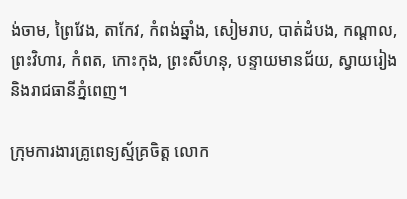ង់ចាម, ព្រៃវែង, តាកែវ, កំពង់ឆ្នាំង, សៀមរាប, បាត់ដំបង, កណ្តាល, ព្រះវិហារ, កំពត, កោះកុង, ព្រះសីហនុ, បន្ទាយមានជ័យ, ស្វាយរៀង និងរាជធានីភ្នំពេញ។

ក្រុមការងារគ្រូពេទ្យស្ម័គ្រចិត្ត លោក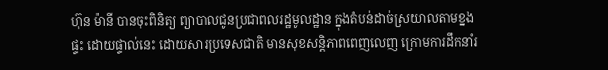ហ៊ុន ម៉ានី បានចុះពិនិត្យ ព្យាបាលជូនប្រជាពលរដ្ឋមូលដ្ឋាន ក្នុងតំបន់ដាច់ស្រយាលតាមខ្នងផ្ទះ ដោយផ្ទាល់នេះ ដោយសារប្រទេសជាតិ មានសុខសន្តិភាពពេញលេញ ក្រោមការដឹកនាំរ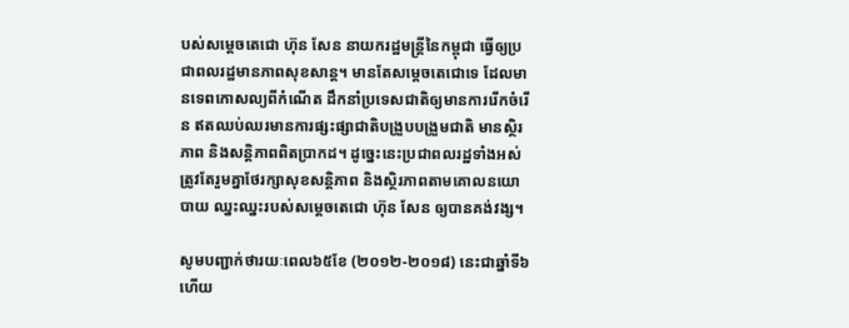បស់សម្តេចតេជោ ហ៊ុន សែន នាយករដ្ឋមន្ត្រីនៃកម្ពុជា ធ្វើឲ្យប្រជាពលរដ្ឋមានភាពសុខសាន្ត។ មានតែសម្តេចតេជោទេ ដែលមានទេពកោសល្យពីកំណើត ដឹកនាំប្រទេសជាតិឲ្យមានការរើកចំរើន ឥតឈប់ឈរមានការផ្សះផ្សាជាតិបង្រួបបង្រួមជាតិ មានស្ថិរភាព និងសន្តិភាពពិតប្រាកដ។ ដូច្នេះនេះប្រជាពលរដ្ឋទាំងអស់ ត្រូវតែរួមគ្នាថែរក្សាសុខសន្តិភាព និងស្ថិរភាពតាមគោលនយោបាយ ឈ្នះឈ្នះរបស់សម្តេចតេជោ ហ៊ុន សែន ឲ្យបានគង់វង្ស។

សូមបញ្ជាក់ថារយៈពេល៦៥ខែ (២០១២-២០១៨) នេះជាឆ្នាំទី៦ហើយ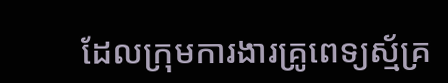ដែលក្រុមការងារគ្រូពេទ្យស្ម័គ្រ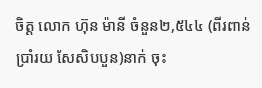ចិត្ត លោក ហ៊ុន ម៉ានី ចំនួន២,៥៤៤ (ពីរពាន់ ប្រាំរយ សែសិបបួន)នាក់ ចុះ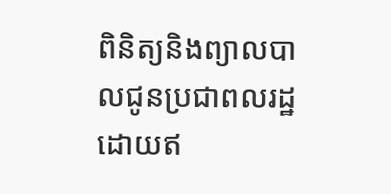ពិនិត្យនិងព្យាលបាលជូនប្រជាពលរដ្ឋដោយឥ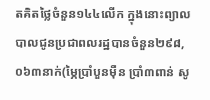តគិតថ្លៃចំនួន១៤៤លើក ក្នុងនោះព្យាលបាលជូនប្រជាពលរដ្ឋបានចំនួន២៩៨,០៦៣នាក់(ម្ភៃប្រាំបួនម៉ឺន ប្រាំ៣ពាន់ សូ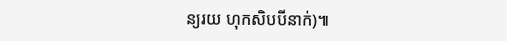ន្យរយ ហុកសិបបីនាក់)៕